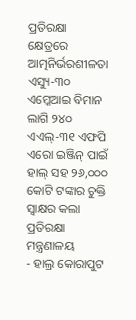ପ୍ରତିରକ୍ଷା କ୍ଷେତ୍ରରେ ଆତ୍ମନିର୍ଭରଶୀଳତା ଏସ୍ୟୁ-୩୦ ଏମ୍କେଆଇ ବିମାନ ଲାଗି ୨୪୦ ଏଏଲ୍-୩୧ ଏଫପି ଏରୋ ଇଞ୍ଜିନ୍ ପାଇଁ ହାଲ୍ ସହ ୨୬,୦୦୦ କୋଟି ଟଙ୍କାର ଚୁକ୍ତି ସ୍ୱାକ୍ଷର କଲା ପ୍ରତିରକ୍ଷା ମନ୍ତ୍ରଣାଳୟ
- ହାଲ୍ର କୋରାପୁଟ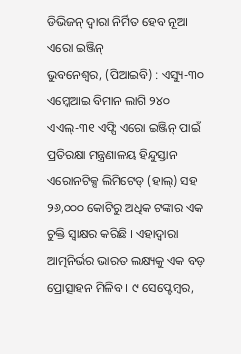ଡିଭିଜନ୍ ଦ୍ୱାରା ନିର୍ମିତ ହେବ ନୂଆ ଏରୋ ଇଞ୍ଜିନ୍
ଭୁବନେଶ୍ଵର, (ପିଆଇବି) : ଏସ୍ୟୁ-୩୦ ଏମ୍କେଆଇ ବିମାନ ଲାଗି ୨୪୦ ଏଏଲ୍-୩୧ ଏଫ୍ପି ଏରୋ ଇଞ୍ଜିନ୍ ପାଇଁ ପ୍ରତିରକ୍ଷା ମନ୍ତ୍ରଣାଳୟ ହିନ୍ଦୁସ୍ତାନ ଏରୋନଟିକ୍ସ ଲିମିଟେଡ୍ (ହାଲ୍) ସହ ୨୬,୦୦୦ କୋଟିରୁ ଅଧିକ ଟଙ୍କାର ଏକ ଚୁକ୍ତି ସ୍ୱାକ୍ଷର କରିଛି । ଏହାଦ୍ୱାରା ଆତ୍ମନିର୍ଭର ଭାରତ ଲକ୍ଷ୍ୟକୁ ଏକ ବଡ଼ ପ୍ରୋତ୍ସାହନ ମିଳିବ । ୯ ସେପ୍ଟେମ୍ବର,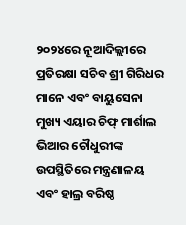୨୦୨୪ରେ ନୂଆଦିଲ୍ଲୀରେ ପ୍ରତିରକ୍ଷା ସଚିବ ଶ୍ରୀ ଗିରିଧର ମାନେ ଏବଂ ବାୟୁସେନା ମୁଖ୍ୟ ଏୟାର ଚିଫ୍ ମାର୍ଶାଲ ଭିଆର ଚୌଧୁରୀଙ୍କ ଉପସ୍ଥିତିରେ ମନ୍ତ୍ରଣାଳୟ ଏବଂ ହାଲ୍ର ବରିଷ୍ଠ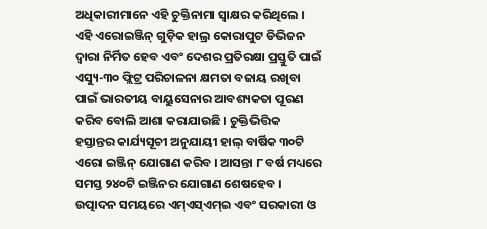ଅଧିକାରୀମାନେ ଏହି ଚୁକ୍ତିନାମା ସ୍ୱାକ୍ଷର କରିଥିଲେ । ଏହି ଏରୋଇଞ୍ଜିନ୍ ଗୁଡ଼ିକ ହାଲ୍ର କୋରାପୁଟ ଡିଭିଜନ ଦ୍ୱାରା ନିର୍ମିତ ହେବ ଏବଂ ଦେଶର ପ୍ରତିରକ୍ଷା ପ୍ରସ୍ତୁତି ପାଇଁ ଏସ୍ୟୁ-୩୦ ଫ୍ଲିଟ୍ର ପରିଚାଳନା କ୍ଷମତା ବଜାୟ ରଖିବା ପାଇଁ ଭାରତୀୟ ବାୟୁସେନାର ଆବଶ୍ୟକତା ପୂରଣ କରିବ ବୋଲି ଆଶା କରାଯାଉଛି । ଚୁକ୍ତିଭିତ୍ତିକ ହସ୍ତାନ୍ତର କାର୍ଯ୍ୟସୂଚୀ ଅନୁଯାୟୀ ହାଲ୍ ବାର୍ଷିକ ୩୦ଟି ଏରୋ ଇଞ୍ଜିନ୍ ଯୋଗାଣ କରିବ । ଆସନ୍ତା ୮ ବର୍ଷ ମଧ୍ୟରେ ସମସ୍ତ ୨୪୦ଟି ଇଞ୍ଜିନର ଯୋଗାଣ ଶେଷହେବ । ଉତ୍ପାଦନ ସମୟରେ ଏମ୍ଏସ୍ଏମ୍ଇ ଏବଂ ସରକାରୀ ଓ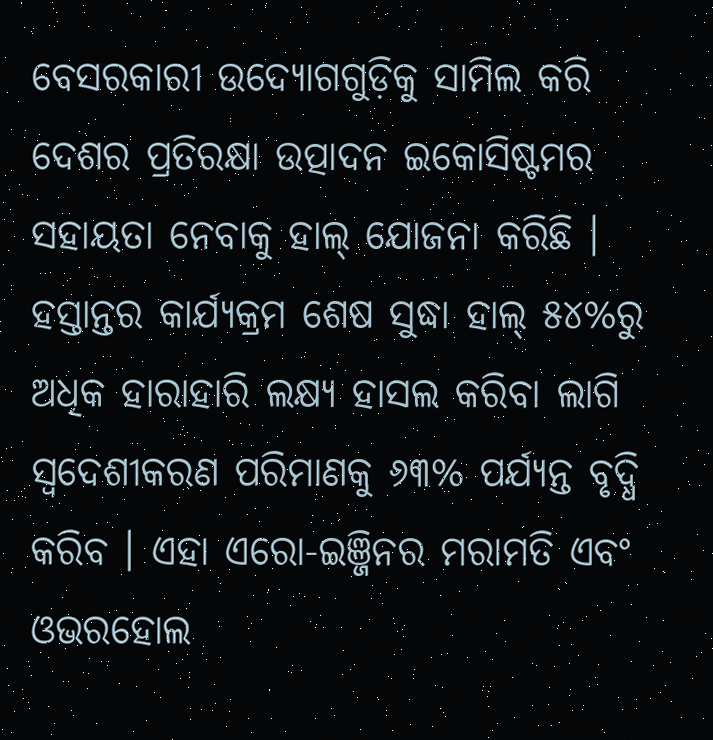ବେସରକାରୀ ଉଦ୍ୟୋଗଗୁଡ଼ିକୁ ସାମିଲ କରି ଦେଶର ପ୍ରତିରକ୍ଷା ଉତ୍ପାଦନ ଇକୋସିଷ୍ଟମର ସହାୟତା ନେବାକୁ ହାଲ୍ ଯୋଜନା କରିଛି । ହସ୍ତାନ୍ତର କାର୍ଯ୍ୟକ୍ରମ ଶେଷ ସୁଦ୍ଧା ହାଲ୍ ୫୪%ରୁ ଅଧିକ ହାରାହାରି ଲକ୍ଷ୍ୟ ହାସଲ କରିବା ଲାଗି ସ୍ୱଦେଶୀକରଣ ପରିମାଣକୁ ୬୩% ପର୍ଯ୍ୟନ୍ତ ବୃଦ୍ଧି କରିବ । ଏହା ଏରୋ-ଇଞ୍ଜିନର ମରାମତି ଏବଂ ଓଭରହୋଲ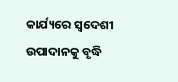କାର୍ଯ୍ୟରେ ସ୍ୱଦେଶୀ ଉପାଦାନକୁ ବୃଦ୍ଧି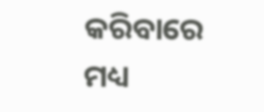କରିବାରେ ମଧ୍ୟ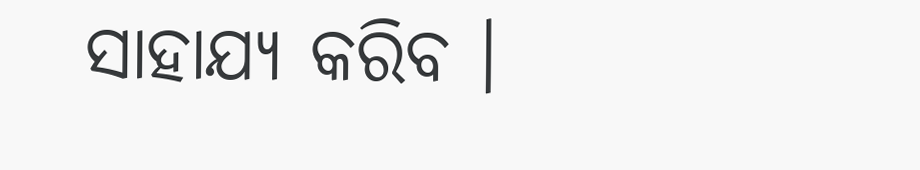ସାହାଯ୍ୟ କରିବ ।